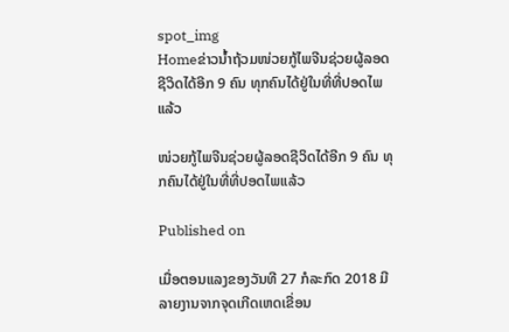spot_img
Homeຂ່າວນໍ້າຖ້ວມໜ່ວຍກູ້ໄພຈີນຊ່ວຍຜູ້ລອດຊີວິດໄດ້ອີກ 9 ຄົນ ທຸກຄົນໄດ້ຢູ່ໃນທີ່ທີ່ປອດໄພແລ້ວ

ໜ່ວຍກູ້ໄພຈີນຊ່ວຍຜູ້ລອດຊີວິດໄດ້ອີກ 9 ຄົນ ທຸກຄົນໄດ້ຢູ່ໃນທີ່ທີ່ປອດໄພແລ້ວ

Published on

ເມື່ອຕອນແລງຂອງວັນທີ 27 ກໍລະກົດ 2018 ມີລາຍງານຈາກຈຸດເກີດເຫດເຂື່ອນ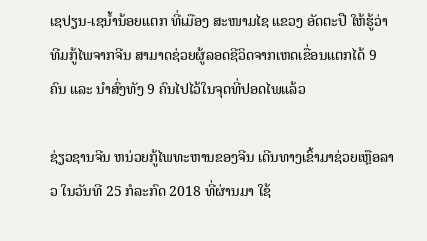ເຊປຽນ-ເຊນ້ຳນ້ອຍແຕກ ທີ່ເມືອງ ສະໜາມໄຊ ແຂວງ ອັດຕະປື ໃຫ້ຮູ້ວ່າ ທີມກູ້ໄພຈາກຈີນ ສາມາດຊ່ວຍຜູ້ລອດຊີວິດຈາກເຫດເຂື່ອນແຕກໄດ້ 9 ຄົນ ແລະ ນຳສົ່ງທັງ 9 ຄົນໄປໄວ້ໃນຈຸດທີ່ປອດໄພແລ້ວ

ຊ່ຽວຊານຈີນ ຫນ່ວຍກູ້ໄພທະຫານຂອງຈີນ ເດີນທາງເຂົ້າມາຊ່ວຍເຫຼືອລາວ ໃນວັນທີ 25 ກໍລະກົດ 2018 ທີ່ຜ່ານມາ ໃຊ້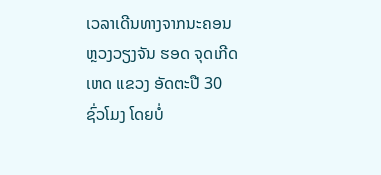ເວລາເດີນທາງຈາກນະຄອນຫຼວງວຽງຈັນ ຮອດ ຈຸດເກີດເຫດ ແຂວງ ອັດຕະປື 30 ຊົ່ວໂມງ ໂດຍບໍ່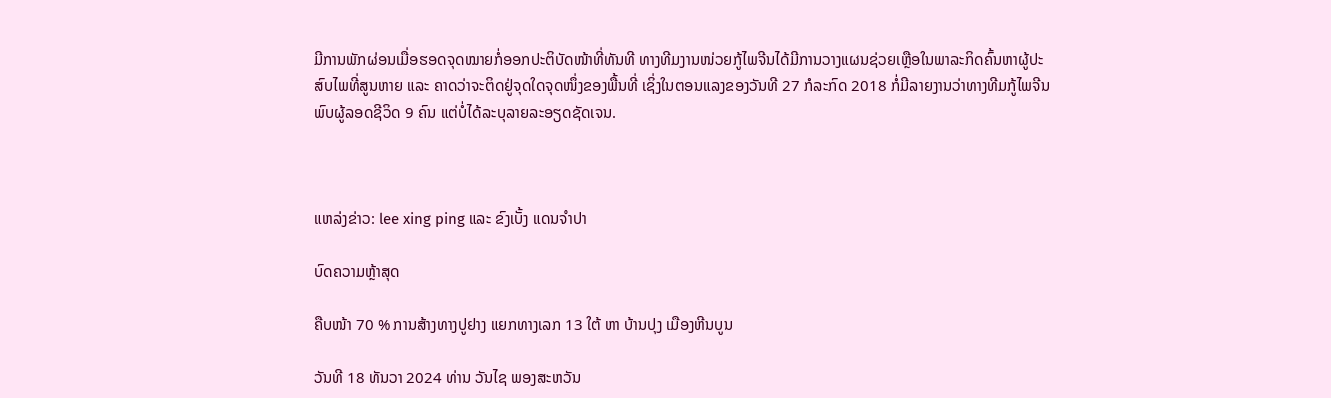ມີການພັກຜ່ອນເມື່ອຮອດຈຸດໝາຍກໍ່ອອກປະຕິບັດໜ້າທີ່ທັນທີ ທາງທີມງານໜ່ວຍກູ້ໄພຈີນໄດ້ມີການວາງແຜນຊ່ວຍເຫຼືອໃນພາລະກິດຄົ້ນຫາຜູ້ປະສົບໄພທີ່ສູນຫາຍ ແລະ ຄາດວ່າຈະຕິດຢູ່ຈຸດໃດຈຸດໜຶ່ງຂອງພື້ນທີ່ ເຊິ່ງໃນຕອນແລງຂອງວັນທີ 27 ກໍລະກົດ 2018 ກໍ່ມີລາຍງານວ່າທາງທີມກູ້ໄພຈີນ ພົບຜູ້ລອດຊີວິດ 9 ຄົນ ແຕ່ບໍ່ໄດ້ລະບຸລາຍລະອຽດຊັດເຈນ.



ແຫລ່ງຂ່າວ: lee xing ping ແລະ ຂົງເບັ້ງ ແດນຈຳປາ

ບົດຄວາມຫຼ້າສຸດ

ຄືບໜ້າ 70 % ການສ້າງທາງປູຢາງ ແຍກທາງເລກ 13 ໃຕ້ ຫາ ບ້ານປຸງ ເມືອງຫີນບູນ

ວັນທີ 18 ທັນວາ 2024 ທ່ານ ວັນໄຊ ພອງສະຫວັນ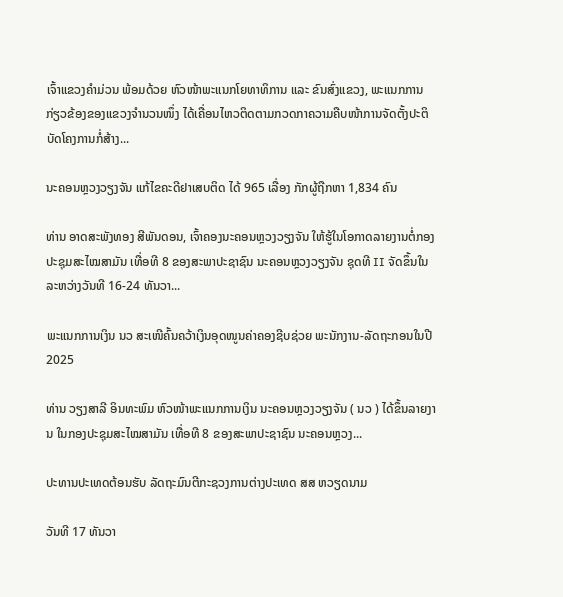ເຈົ້າແຂວງຄຳມ່ວນ ພ້ອມດ້ວຍ ຫົວໜ້າພະແນກໂຍທາທິການ ແລະ ຂົນສົ່ງແຂວງ, ພະແນກການກ່ຽວຂ້ອງຂອງແຂວງຈໍານວນໜຶ່ງ ໄດ້ເຄື່ອນໄຫວຕິດຕາມກວດກາຄວາມຄືບໜ້າການຈັດຕັ້ງປະຕິບັດໂຄງການກໍ່ສ້າງ...

ນະຄອນຫຼວງວຽງຈັນ ແກ້ໄຂຄະດີຢາເສບຕິດ ໄດ້ 965 ເລື່ອງ ກັກຜູ້ຖືກຫາ 1,834 ຄົນ

ທ່ານ ອາດສະພັງທອງ ສີພັນດອນ, ເຈົ້າຄອງນະຄອນຫຼວງວຽງຈັນ ໃຫ້ຮູ້ໃນໂອກາດລາຍງານຕໍ່ກອງປະຊຸມສະໄໝສາມັນ ເທື່ອທີ 8 ຂອງສະພາປະຊາຊົນ ນະຄອນຫຼວງວຽງຈັນ ຊຸດທີ II ຈັດຂຶ້ນໃນລະຫວ່າງວັນທີ 16-24 ທັນວາ...

ພະແນກການເງິນ ນວ ສະເໜີຄົ້ນຄວ້າເງິນອຸດໜູນຄ່າຄອງຊີບຊ່ວຍ ພະນັກງານ-ລັດຖະກອນໃນປີ 2025

ທ່ານ ວຽງສາລີ ອິນທະພົມ ຫົວໜ້າພະແນກການເງິນ ນະຄອນຫຼວງວຽງຈັນ ( ນວ ) ໄດ້ຂຶ້ນລາຍງານ ໃນກອງປະຊຸມສະໄໝສາມັນ ເທື່ອທີ 8 ຂອງສະພາປະຊາຊົນ ນະຄອນຫຼວງ...

ປະທານປະເທດຕ້ອນຮັບ ລັດຖະມົນຕີກະຊວງການຕ່າງປະເທດ ສສ ຫວຽດນາມ

ວັນທີ 17 ທັນວາ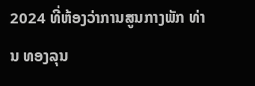2024 ທີ່ຫ້ອງວ່າການສູນກາງພັກ ທ່ານ ທອງລຸນ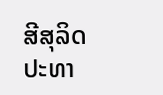ສີສຸລິດ ປະທາ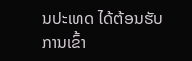ນປະເທດ ໄດ້ຕ້ອນຮັບການເຂົ້າ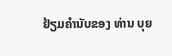ຢ້ຽມຄຳນັບຂອງ ທ່ານ ບຸຍ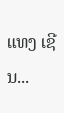ແທງ ເຊີນ...